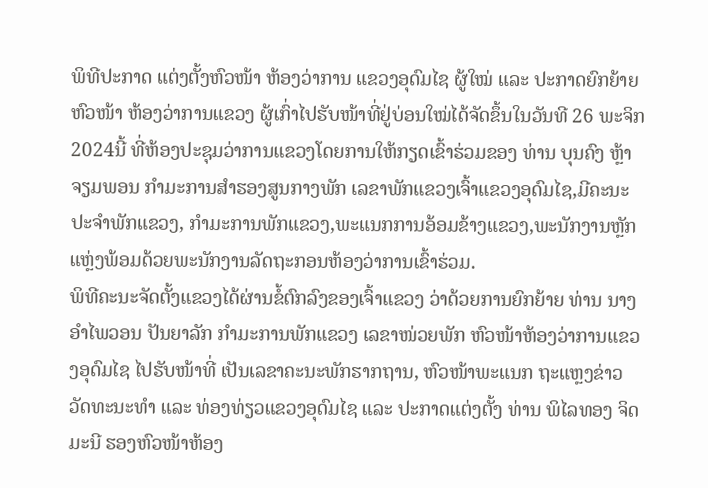ພິທີປະກາດ ແຕ່ງຕັ້ງຫົວໜ້າ ຫ້ອງວ່າການ ແຂວງອຸດົມໄຊ ຜູ້ໃໝ່ ແລະ ປະກາດຍົກຍ້າຍຫົວໜ້າ ຫ້ອງວ່າການແຂວງ ຜູ້ເກົ່າໄປຮັບໜ້າທີ່ຢູ່ບ່ອນໃໝ່ໄດ້ຈັດຂຶ້ນໃນວັນທີ 26 ພະຈິກ 2024ນີ້ ທີ່ຫ້ອງປະຊຸມວ່າການແຂວງໂດຍການໃຫ້ກຽດເຂົ້າຮ່ວມຂອງ ທ່ານ ບຸນຄົງ ຫຼ້າຈຽມພອນ ກຳມະການສຳຮອງສູນກາງພັກ ເລຂາພັກແຂວງເຈົ້າແຂວງອຸດົມໄຊ,ມີຄະນະປະຈຳພັກແຂວງ, ກຳມະການພັກແຂວງ,ພະແນກການອ້ອມຂ້າງແຂວງ,ພະນັກງານຫຼັກແຫຼ່ງພ້ອມດ້ວຍພະນັກງານລັດຖະກອນຫ້ອງວ່າການເຂົ້າຮ່ວມ.
ພິທີຄະນະຈັດຕັ້ງແຂວງໄດ້ຜ່ານຂໍ້ຕົກລົງຂອງເຈົ້າແຂວງ ວ່າດ້ວຍການຍົກຍ້າຍ ທ່ານ ນາງ ອຳໄພວອນ ປັນຍາລັກ ກຳມະການພັກແຂວງ ເລຂາໜ່ວຍພັກ ຫົວໜ້າຫ້ອງວ່າການແຂວງອຸດົມໄຊ ໄປຮັບໜ້າທີ່ ເປັນເລຂາຄະນະພັກຮາກຖານ, ຫົວໜ້າພະແນກ ຖະແຫຼງຂ່າວ ວັດທະນະທຳ ແລະ ທ່ອງທ່ຽວແຂວງອຸດົມໄຊ ແລະ ປະກາດແຕ່ງຕັ້ງ ທ່ານ ພິໄລທອງ ຈິດມະນີ ຮອງຫົວໜ້າຫ້ອງ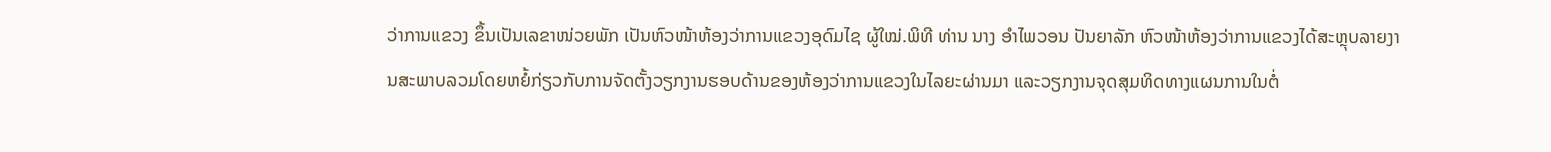ວ່າການແຂວງ ຂຶ້ນເປັນເລຂາໜ່ວຍພັກ ເປັນຫົວໜ້າຫ້ອງວ່າການແຂວງອຸດົມໄຊ ຜູ້ໃໝ່.ພິທີ ທ່ານ ນາງ ອຳໄພວອນ ປັນຍາລັກ ຫົວໜ້າຫ້ອງວ່າການແຂວງໄດ້ສະຫຼຸບລາຍງານສະພາບລວມໂດຍຫຍໍ້ກ່ຽວກັບການຈັດຕັ້ງວຽກງານຮອບດ້ານຂອງຫ້ອງວ່າການແຂວງໃນໄລຍະຜ່ານມາ ແລະວຽກງານຈຸດສຸມທິດທາງແຜນການໃນຕໍ່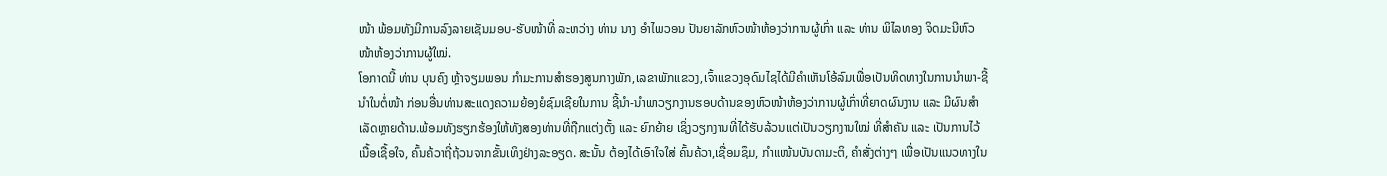ໜ້າ ພ້ອມທັງມີການລົງລາຍເຊັນມອບ-ຮັບໜ້າທີ່ ລະຫວ່າງ ທ່ານ ນາງ ອຳໄພວອນ ປັນຍາລັກຫົວໜ້າຫ້ອງວ່າການຜູ້ເກົ່າ ແລະ ທ່ານ ພິໄລທອງ ຈິດມະນີຫົວໜ້າຫ້ອງວ່າການຜູ້ໃໝ່.
ໂອກາດນີ້ ທ່ານ ບຸນຄົງ ຫຼ້າຈຽມພອນ ກຳມະການສຳຮອງສູນກາງພັກ,ເລຂາພັກແຂວງ,ເຈົ້າແຂວງອຸດົມໄຊໄດ້ມີຄຳເຫັນໂອ້ລົມເພື່ອເປັນທິດທາງໃນການນຳພາ-ຊີ້ນຳໃນຕໍ່ໜ້າ ກ່ອນອື່ນທ່ານສະແດງຄວາມຍ້ອງຍໍຊົມເຊີຍໃນການ ຊີ້ນຳ-ນຳພາວຽກງານຮອບດ້ານຂອງຫົວໜ້າຫ້ອງວ່າການຜູ້ເກົ່າທີ່ຍາດຜົນງານ ແລະ ມີຜົນສຳເລັດຫຼາຍດ້ານ.ພ້ອມທັງຮຽກຮ້ອງໃຫ້ທັງສອງທ່ານທີ່ຖືກແຕ່ງຕັ້ງ ແລະ ຍົກຍ້າຍ ເຊິ່ງວຽກງານທີ່ໄດ້ຮັບລ້ວນແຕ່ເປັນວຽກງານໃໝ່ ທີ່ສຳຄັນ ແລະ ເປັນການໄວ້ເນື້ອເຊື້ອໃຈ, ຄົ້ນຄ້ວາຖີ່ຖ້ວນຈາກຂັ້ນເທິງຢ່າງລະອຽດ. ສະນັ້ນ ຕ້ອງໄດ້ເອົາໃຈໃສ່ ຄົ້ນຄ້ວາ,ເຊື່ອມຊຶມ, ກຳແໜ້ນບັນດາມະຕິ, ຄຳສັ່ງຕ່າງໆ ເພື່ອເປັນແນວທາງໃນ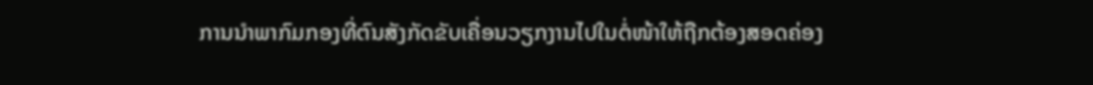ການນໍາພາກົມກອງທີ່ຕົນສັງກັດຂັບເຄື່ອນວຽກງານໄປໃນຕໍ່ໜ້າໃຫ້ຖືກຕ້ອງສອດຄ່ອງ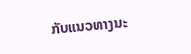ກັບແນວທາງນະ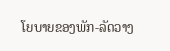ໂຍບາຍຂອງພັກ-ລັດວາງ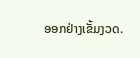ອອກຢ່າງເຂັ້ມງວດ.